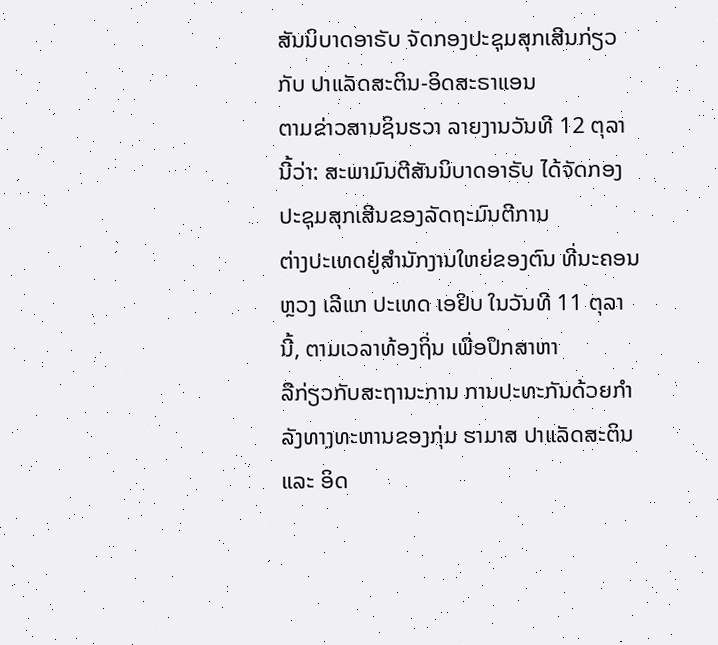ສັນນິບາດອາຣັບ ຈັດກອງປະຊຸມສຸກເສີນກ່ຽວກັບ ປາແລັດສະຕິນ-ອິດສະຣາແອນ
ຕາມຂ່າວສານຊິນຮວາ ລາຍງານວັນທີ 12 ຕຸລາ ນີ້ວ່າ: ສະພາມົນຕີສັນນິບາດອາຣັບ ໄດ້ຈັດກອງປະຊຸມສຸກເສີນຂອງລັດຖະມົນຕີການ
ຕ່າງປະເທດຢູ່ສຳນັກງານໃຫຍ່ຂອງຕົນ ທີ່ນະຄອນຫຼວງ ເລີແກ ປະເທດ ເອຢິບ ໃນວັນທີ 11 ຕຸລາ ນີ້, ຕາມເວລາທ້ອງຖິ່ນ ເພື່ອປຶກສາຫາ
ລືກ່ຽວກັບສະຖານະການ ການປະທະກັນດ້ວຍກຳລັງທາງທະຫານຂອງກຸ່ມ ຮາມາສ ປາແລັດສະຕິນ ແລະ ອິດ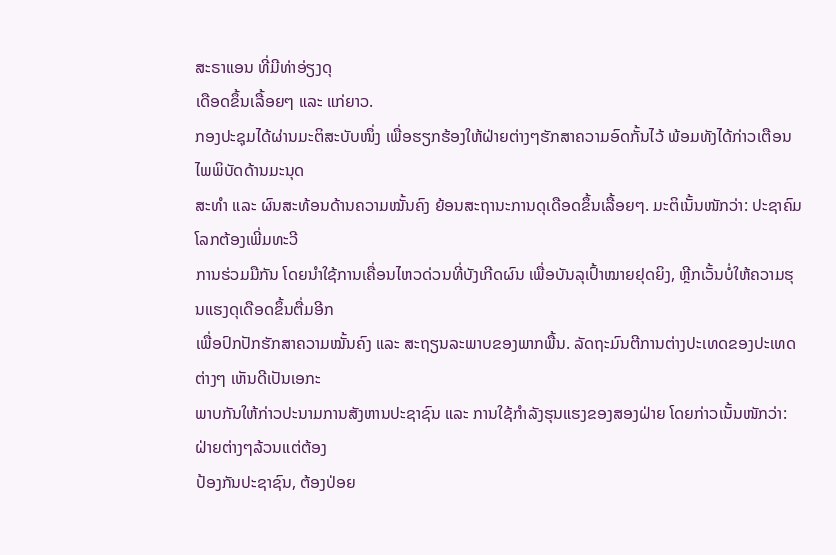ສະຣາແອນ ທີ່ມີທ່າອ່ຽງດຸ
ເດືອດຂຶ້ນເລື້ອຍໆ ແລະ ແກ່ຍາວ.
ກອງປະຊຸມໄດ້ຜ່ານມະຕິສະບັບໜຶ່ງ ເພື່ອຮຽກຮ້ອງໃຫ້ຝ່າຍຕ່າງໆຮັກສາຄວາມອົດກັ້ນໄວ້ ພ້ອມທັງໄດ້ກ່າວເຕືອນໄພພິບັດດ້ານມະນຸດ
ສະທຳ ແລະ ຜົນສະທ້ອນດ້ານຄວາມໝັ້ນຄົງ ຍ້ອນສະຖານະການດຸເດືອດຂຶ້ນເລື້ອຍໆ. ມະຕິເນັ້ນໜັກວ່າ: ປະຊາຄົມໂລກຕ້ອງເພີ່ມທະວີ
ການຮ່ວມມືກັນ ໂດຍນຳໃຊ້ການເຄື່ອນໄຫວດ່ວນທີ່ບັງເກີດຜົນ ເພື່ອບັນລຸເປົ້າໝາຍຢຸດຍິງ, ຫຼີກເວັ້ນບໍ່ໃຫ້ຄວາມຮຸນແຮງດຸເດືອດຂຶ້ນຕື່ມອີກ
ເພື່ອປົກປັກຮັກສາຄວາມໝັ້ນຄົງ ແລະ ສະຖຽນລະພາບຂອງພາກພື້ນ. ລັດຖະມົນຕີການຕ່າງປະເທດຂອງປະເທດຕ່າງໆ ເຫັນດີເປັນເອກະ
ພາບກັນໃຫ້ກ່າວປະນາມການສັງຫານປະຊາຊົນ ແລະ ການໃຊ້ກຳລັງຮຸນແຮງຂອງສອງຝ່າຍ ໂດຍກ່າວເນັ້ນໜັກວ່າ: ຝ່າຍຕ່າງໆລ້ວນແຕ່ຕ້ອງ
ປ້ອງກັນປະຊາຊົນ, ຕ້ອງປ່ອຍ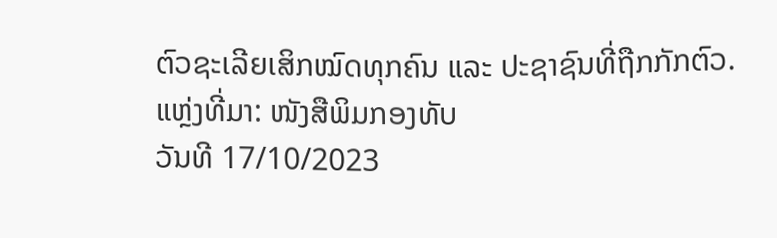ຕົວຊະເລີຍເສິກໝົດທຸກຄົນ ແລະ ປະຊາຊົນທີ່ຖືກກັກຕົວ.
ແຫຼ່ງທີ່ມາ: ໜັງສືພິມກອງທັບ
ວັນທີ 17/10/2023